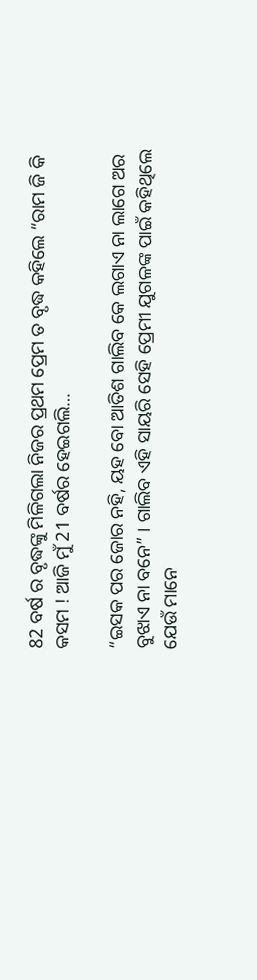82 ବର୍ଷ ର ବୃଦ୍ଧଙ୍କୁ ମିଳିଗଲା ନିଜର ପ୍ରଥମ ପ୍ରେମ ତ ବୃଦ୍ଧ କହିଲେ “ରାମ ଜି କି କସମ ! ଆଜି ମୁଁ 21 ବର୍ଷର ହେଇଗଲି…

“ଇସକ ପର ଜୋର ନହି, ୟହ ବୋ ଆତିଶ ଗାଲିବ କେ ଲଗାଏ ନା ଲାଗେ ଅର ବୁଝାଏ ନା ବନେ” । ଗାଲିବ ଏହି ସାୟରି ସେହି ପ୍ରେମୀ ଯୁଗଳଙ୍କ ପାଇଁ କହିଥିଲେ ଯେଉଁ ମାନେ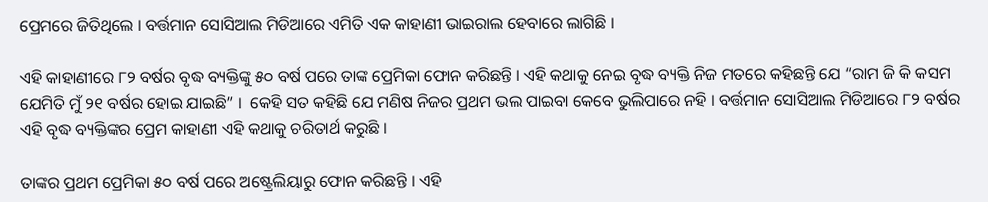ପ୍ରେମରେ ଜିତିଥିଲେ । ବର୍ତ୍ତମାନ ସୋସିଆଲ ମିଡିଆରେ ଏମିତି ଏକ କାହାଣୀ ଭାଇରାଲ ହେବାରେ ଲାଗିଛି ।

ଏହି କାହାଣୀରେ ୮୨ ବର୍ଷର ବୃଦ୍ଧ ବ୍ୟକ୍ତିଙ୍କୁ ୫୦ ବର୍ଷ ପରେ ତାଙ୍କ ପ୍ରେମିକା ଫୋନ କରିଛନ୍ତି । ଏହି କଥାକୁ ନେଇ ବୃଦ୍ଧ ବ୍ୟକ୍ତି ନିଜ ମତରେ କହିଛନ୍ତି ଯେ “ରାମ ଜି କି କସମ ଯେମିତି ମୁଁ ୨୧ ବର୍ଷର ହୋଇ ଯାଇଛି” ।  କେହି ସତ କହିଛି ଯେ ମଣିଷ ନିଜର ପ୍ରଥମ ଭଲ ପାଇବା କେବେ ଭୁଲିପାରେ ନହି । ବର୍ତ୍ତମାନ ସୋସିଆଲ ମିଡିଆରେ ୮୨ ବର୍ଷର ଏହି ବୃଦ୍ଧ ବ୍ୟକ୍ତିଙ୍କର ପ୍ରେମ କାହାଣୀ ଏହି କଥାକୁ ଚରିତାର୍ଥ କରୁଛି ।

ତାଙ୍କର ପ୍ରଥମ ପ୍ରେମିକା ୫୦ ବର୍ଷ ପରେ ଅଷ୍ଟ୍ରେଲିୟାରୁ ଫୋନ କରିଛନ୍ତି । ଏହି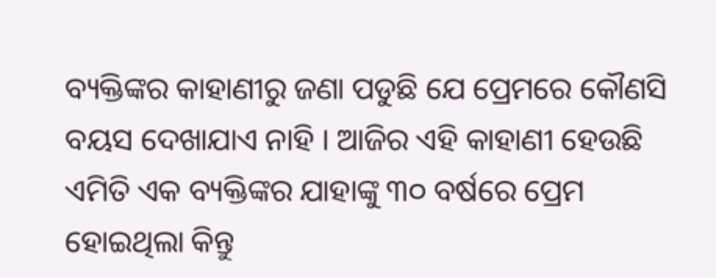ବ୍ୟକ୍ତିଙ୍କର କାହାଣୀରୁ ଜଣା ପଡୁଛି ଯେ ପ୍ରେମରେ କୌଣସି ବୟସ ଦେଖାଯାଏ ନାହି । ଆଜିର ଏହି କାହାଣୀ ହେଉଛି ଏମିତି ଏକ ବ୍ୟକ୍ତିଙ୍କର ଯାହାଙ୍କୁ ୩୦ ବର୍ଷରେ ପ୍ରେମ ହୋଇଥିଲା କିନ୍ତୁ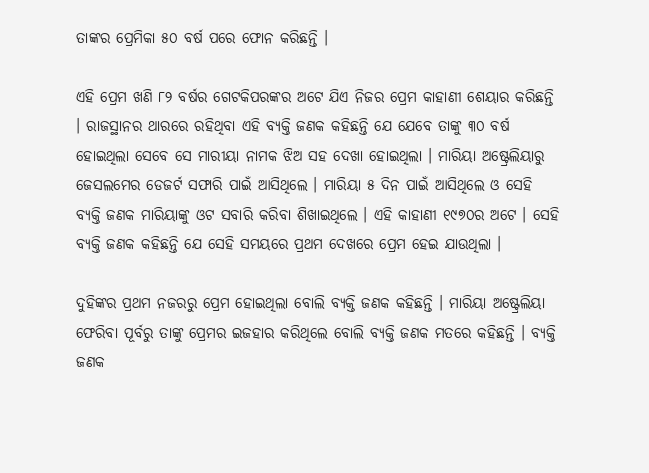ତାଙ୍କର ପ୍ରେମିକା ୫୦ ବର୍ଷ ପରେ ଫୋନ କରିଛନ୍ତି ।

ଏହି ପ୍ରେମ ଖଣି ୮୨ ବର୍ଷର ଗେଟକିପରଙ୍କର ଅଟେ ଯିଏ ନିଜର ପ୍ରେମ କାହାଣୀ ଶେୟାର କରିଛନ୍ତି । ରାଜସ୍ଥାନର ଥାରରେ ରହିଥିବା ଏହି ବ୍ୟକ୍ତି ଜଣକ କହିଛନ୍ତି ଯେ ଯେବେ ତାଙ୍କୁ ୩୦ ବର୍ଷ ହୋଇଥିଲା ସେବେ ସେ ମାରୀୟା ନାମକ ଝିଅ ସହ ଦେଖା ହୋଇଥିଲା । ମାରିୟା ଅଷ୍ଟ୍ରେଲିୟାରୁ ଜେସଲମେର ଡେଜର୍ଟ ସଫାରି ପାଇଁ ଆସିଥିଲେ । ମାରିୟା ୫ ଦିନ ପାଇଁ ଆସିଥିଲେ ଓ ସେହି ବ୍ୟକ୍ତି ଜଣକ ମାରିୟାଙ୍କୁ ଓଟ ସବାରି କରିବା ଶିଖାଇଥିଲେ । ଏହି କାହାଣୀ ୧୯୭୦ର ଅଟେ । ସେହି ବ୍ୟକ୍ତି ଜଣକ କହିଛନ୍ତି ଯେ ସେହି ସମୟରେ ପ୍ରଥମ ଦେଖରେ ପ୍ରେମ ହେଇ ଯାଉଥିଲା ।

ଦୁହିଙ୍କର ପ୍ରଥମ ନଜରରୁ ପ୍ରେମ ହୋଇଥିଲା ବୋଲି ବ୍ୟକ୍ତି ଜଣକ କହିଛନ୍ତି । ମାରିୟା ଅଷ୍ଟ୍ରେଲିୟା ଫେରିବା ପୂର୍ବରୁ ତାଙ୍କୁ ପ୍ରେମର ଇଜହାର କରିଥିଲେ ବୋଲି ବ୍ୟକ୍ତି ଜଣକ ମତରେ କହିଛନ୍ତି । ବ୍ୟକ୍ତି ଜଣକ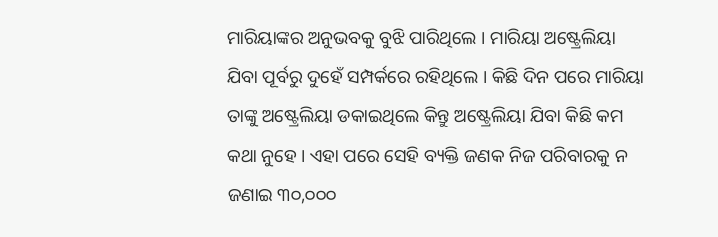ମାରିୟାଙ୍କର ଅନୁଭବକୁ ବୁଝି ପାରିଥିଲେ । ମାରିୟା ଅଷ୍ଟ୍ରେଲିୟା ଯିବା ପୂର୍ବରୁ ଦୁହେଁ ସମ୍ପର୍କରେ ରହିଥିଲେ । କିଛି ଦିନ ପରେ ମାରିୟା ତାଙ୍କୁ ଅଷ୍ଟ୍ରେଲିୟା ଡକାଇଥିଲେ କିନ୍ତୁ ଅଷ୍ଟ୍ରେଲିୟା ଯିବା କିଛି କମ କଥା ନୁହେ । ଏହା ପରେ ସେହି ବ୍ୟକ୍ତି ଜଣକ ନିଜ ପରିବାରକୁ ନ ଜଣାଇ ୩୦,୦୦୦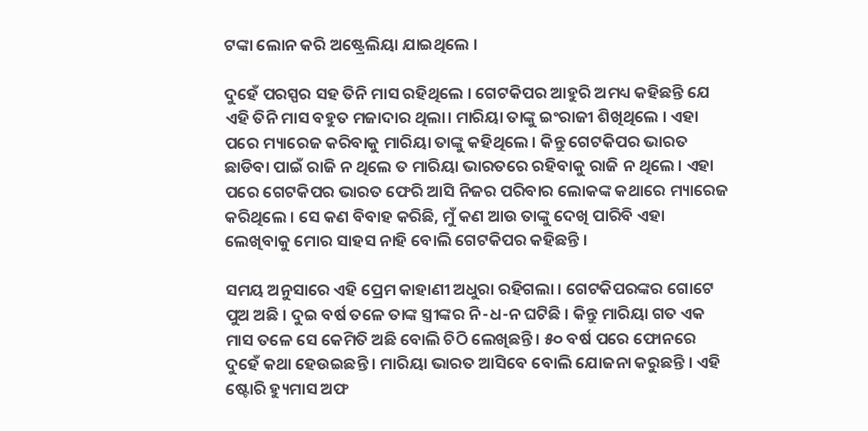ଟଙ୍କା ଲୋନ କରି ଅଷ୍ଟ୍ରେଲିୟା ଯାଇଥିଲେ ।

ଦୁହେଁ ପରସ୍ପର ସହ ତିନି ମାସ ରହିଥିଲେ । ଗେଟକିପର ଆହୁରି ଅମଧ୍ୟ କହିଛନ୍ତି ଯେ ଏହି ତିନି ମାସ ବହୁତ ମଜାଦାର ଥିଲା। ମାରିୟା ତାଙ୍କୁ ଇଂରାଜୀ ଶିଖିଥିଲେ । ଏହା ପରେ ମ୍ୟାରେଜ କରିବାକୁ ମାରିୟା ତାଙ୍କୁ କହିଥିଲେ । କିନ୍ତୁ ଗେଟକିପର ଭାରତ ଛାଡିବା ପାଇଁ ରାଜି ନ ଥିଲେ ତ ମାରିୟା ଭାରତରେ ରହିବାକୁ ରାଜି ନ ଥିଲେ । ଏହା ପରେ ଗେଟକିପର ଭାରତ ଫେରି ଆସି ନିଜର ପରିବାର ଲୋକଙ୍କ କଥାରେ ମ୍ୟାରେଜ କରିଥିଲେ । ସେ କଣ ବିବାହ କରିଛି, ମୁଁ କଣ ଆଉ ତାଙ୍କୁ ଦେଖି ପାରିବି ଏହା ଲେଖିବାକୁ ମୋର ସାହସ ନାହି ବୋଲି ଗେଟକିପର କହିଛନ୍ତି ।

ସମୟ ଅନୁସାରେ ଏହି ପ୍ରେମ କାହାଣୀ ଅଧୁରା ରହିଗଲା । ଗେଟକିପରଙ୍କର ଗୋଟେ ପୁଅ ଅଛି । ଦୁଇ ବର୍ଷ ତଳେ ତାଙ୍କ ସ୍ତ୍ରୀଙ୍କର ନି-ଧ-ନ ଘଟିଛି । କିନ୍ତୁ ମାରିୟା ଗତ ଏକ ମାସ ତଳେ ସେ କେମିତି ଅଛି ବୋଲି ଚିଠି ଲେଖିଛନ୍ତି । ୫୦ ବର୍ଷ ପରେ ଫୋନରେ ଦୁହେଁ କଥା ହେଉଇଛନ୍ତି । ମାରିୟା ଭାରତ ଆସିବେ ବୋଲି ଯୋଜନା କରୁଛନ୍ତି । ଏହି ଷ୍ଟୋରି ହ୍ୟୁମାସ ଅଫ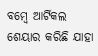ବମ୍ବେ ଆର୍ଟିକଲ ଶେୟାର କରିଛି ଯାହା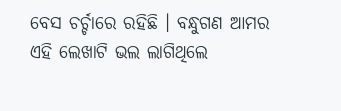ବେସ ଚର୍ଚ୍ଚାରେ ରହିଛି । ବନ୍ଧୁଗଣ ଆମର ଏହି ଲେଖାଟି ଭଲ ଲାଗିଥିଲେ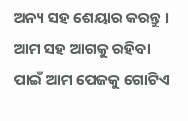ଅନ୍ୟ ସହ ଶେୟାର କରନ୍ତୁ । ଆମ ସହ ଆଗକୁ ରହିବା ପାଇଁ ଆମ ପେଜକୁ ଗୋଟିଏ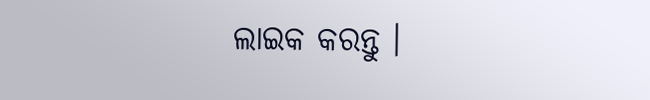ଲାଇକ କରନ୍ତୁ ।